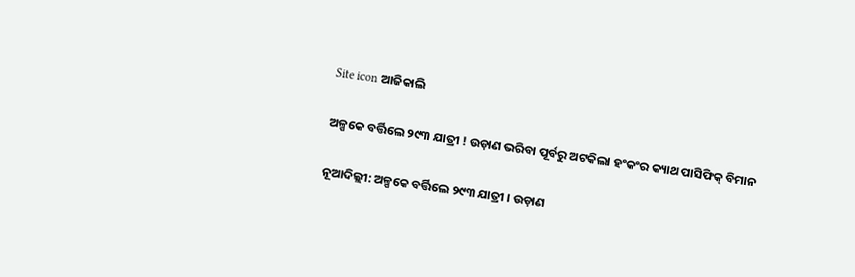Site icon ଆଜିକାଲି

ଅଳ୍ପକେ ବର୍ତ୍ତିଲେ ୨୯୩ ଯାତ୍ରୀ ! ଉଡ଼ାଣ ଭରିବା ପୂର୍ବରୁ ଅଟକିଲା ହଂକଂର କ୍ୟାଥ ପାସିଫିକ୍ ବିମାନ

ନୂଆଦିଲ୍ଲୀ: ଅଳ୍ପକେ ବର୍ତ୍ତିଲେ ୨୯୩ ଯାତ୍ରୀ । ଉଡ଼ାଣ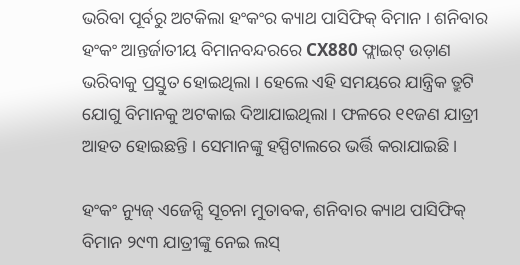ଭରିବା ପୂର୍ବରୁ ଅଟକିଲା ହଂକଂର କ୍ୟାଥ ପାସିଫିକ୍ ବିମାନ । ଶନିବାର ହଂକଂ ଆନ୍ତର୍ଜାତୀୟ ବିମାନବନ୍ଦରରେ CX880 ଫ୍ଲାଇଟ୍ ଉଡ଼ାଣ ଭରିବାକୁ ପ୍ରସ୍ତୁତ ହୋଇଥିଲା । ହେଲେ ଏହି ସମୟରେ ଯାନ୍ତ୍ରିକ ତ୍ରୁଟି ଯୋଗୁ ବିମାନକୁ ଅଟକାଇ ଦିଆଯାଇଥିଲା । ଫଳରେ ୧୧ଜଣ ଯାତ୍ରୀ ଆହତ ହୋଇଛନ୍ତି । ସେମାନଙ୍କୁ ହସ୍ପିଟାଲରେ ଭର୍ତ୍ତି କରାଯାଇଛି ।

ହଂକଂ ନ୍ୟୁଜ୍ ଏଜେନ୍ସି ସୂଚନା ମୁତାବକ, ଶନିବାର କ୍ୟାଥ ପାସିଫିକ୍ ବିମାନ ୨୯୩ ଯାତ୍ରୀଙ୍କୁ ନେଇ ଲସ୍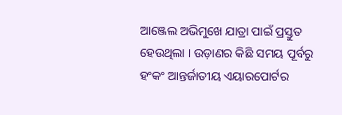ଆଞ୍ଜେଲ ଅଭିମୁଖେ ଯାତ୍ରା ପାଇଁ ପ୍ରସ୍ତୁତ ହେଉଥିଲା । ଉଡ଼ାଣର କିଛି ସମୟ ପୂର୍ବରୁ ହଂକଂ ଆନ୍ତର୍ଜାତୀୟ ଏୟାରପୋର୍ଟର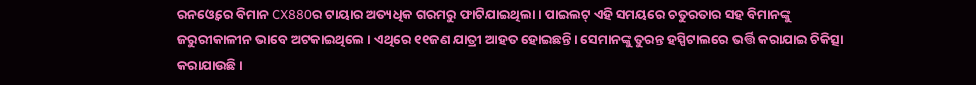ରନଓ୍ବେରେ ବିମାନ CX880ର ଟାୟାର ଅତ୍ୟଧିକ ଗରମରୁ ଫାଟିଯାଇଥିଲା । ପାଇଲଟ୍ ଏହି ସମୟରେ ଚତୁରତାର ସହ ବିମାନଙ୍କୁ ଜରୁରୀକାଳୀନ ଭାବେ ଅଟକାଇଥିଲେ । ଏଥିରେ ୧୧ଜଣ ଯାତ୍ରୀ ଆହତ ହୋଇଛନ୍ତି। ସେମାନଙ୍କୁ ତୁରନ୍ତ ହସ୍ପିଟାଲରେ ଭର୍ତ୍ତି କରାଯାଇ ଚିକିତ୍ସା କରାଯାଉଛି ।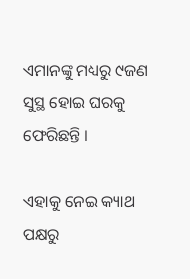ଏମାନଙ୍କୁ ମଧ୍ୟରୁ ୯ଜଣ ସୁସ୍ଥ ହୋଇ ଘରକୁ ଫେରିଛନ୍ତି ।

ଏହାକୁ ନେଇ କ୍ୟାଥ ପକ୍ଷରୁ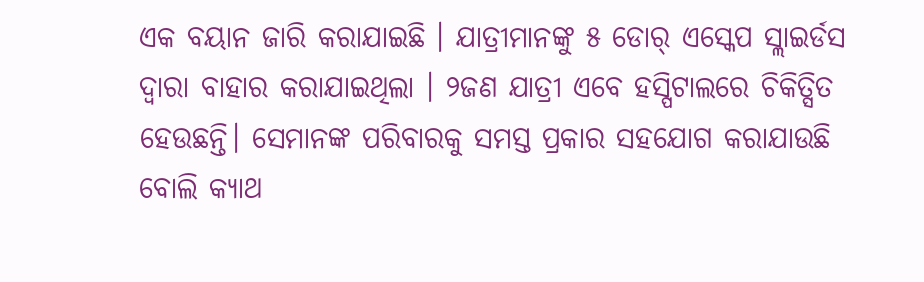ଏକ ବୟାନ ଜାରି କରାଯାଇଛି । ଯାତ୍ରୀମାନଙ୍କୁ ୫ ଡୋର୍ ଏସ୍କେପ ସ୍ଲାଇର୍ଡସ ଦ୍ବାରା ବାହାର କରାଯାଇଥିଲା । ୨ଜଣ ଯାତ୍ରୀ ଏବେ ହସ୍ପିଟାଲରେ ଚିକିତ୍ସିତ ହେଉଛନ୍ତି। ସେମାନଙ୍କ ପରିବାରକୁ ସମସ୍ତ ପ୍ରକାର ସହଯୋଗ କରାଯାଉଛି ବୋଲି କ୍ୟାଥ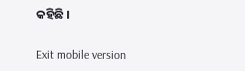କହିଛି ।

Exit mobile version